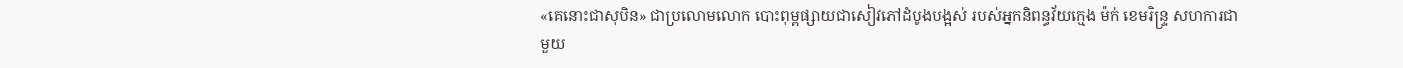«គេនោះជាសុបិន» ជាប្រលោមលោក បោះពុម្ពផ្សាយជាសៀវភៅដំបូងបង្អស់ របស់អ្នកនិពន្ធវ័យក្មេង ម៉ក់ ខេមរិន្ទ្រ សហការជាមួយ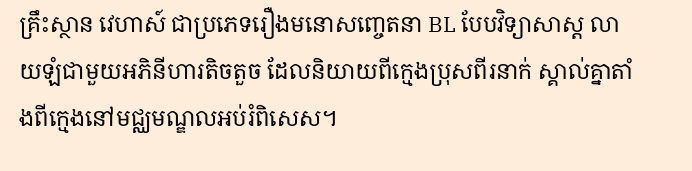គ្រឹះស្ថាន វេហាស៍ ជាប្រភេទរឿងមនោសញ្ចេតនា BL បែបវិទ្យាសាស្ត លាយឡំជាមួយអភិនីហារតិចតួច ដែលនិយាយពីក្មេងប្រុសពីរនាក់ ស្គាល់គ្នាតាំងពីក្មេងនៅមជ្ឈមណ្ឌលអប់រំពិសេស។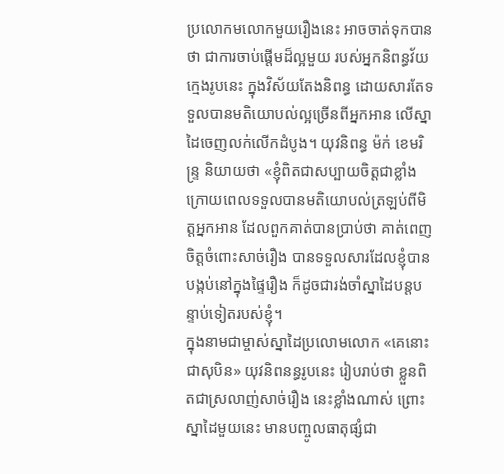ប្រលោកមលោកមួយរឿងនេះ អាចចាត់ទុកបានថា ជាការចាប់ផ្តើមដ៏ល្អមួយ របស់អ្នកនិពន្ធវ័យក្មេងរូបនេះ ក្នុងវិស័យតែងនិពន្ធ ដោយសារតែទទួលបានមតិយោបល់ល្អច្រើនពីអ្នកអាន លើស្នាដៃចេញលក់លើកដំបូង។ យុវនិពន្ធ ម៉ក់ ខេមរិន្ទ្រ និយាយថា «ខ្ញុំពិតជាសប្បាយចិត្តជាខ្លាំង ក្រោយពេលទទួលបានមតិយោបល់ត្រឡប់ពីមិត្តអ្នកអាន ដែលពួកគាត់បានប្រាប់ថា គាត់ពេញចិត្តចំពោះសាច់រឿង បានទទួលសារដែលខ្ញុំបានបង្កប់នៅក្នុងផ្ទៃរឿង ក៏ដូចជារង់ចាំស្នាដៃបន្តបន្ទាប់ទៀតរបស់ខ្ញុំ។
ក្នុងនាមជាម្ចាស់ស្នាដៃប្រលោមលោក «គេនោះជាសុបិន» យុវនិពនន្ធរូបនេះ រៀបរាប់ថា ខ្លួនពិតជាស្រលាញ់សាច់រឿង នេះខ្លាំងណាស់ ព្រោះស្នាដៃមួយនេះ មានបញ្ចូលធាតុផ្សំជា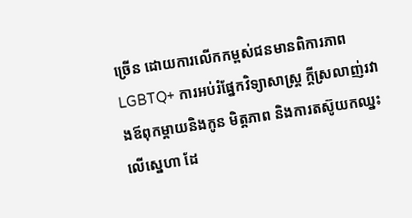ច្រើន ដោយការលើកកម្ពស់ជនមានពិការភាព LGBTQ+ ការអប់រំផ្នែកវិទ្យាសាស្ត្រ ក្ដីស្រលាញ់រវាងឪពុកម្ដាយនិងកូន មិត្តភាព និងការតស៊ូយកឈ្នះលើស្នេហា ដែ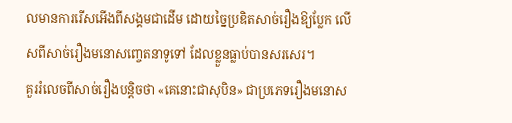លមានការរើសអើងពីសង្គមជាដើម ដោយច្នៃប្រឌិតសាច់រឿងឱ្យប្លែក លើសពីសាច់រឿងមនោសញ្ចេតនាទូទៅ ដែលខ្លួនធ្លាប់បានសរសេរ។
គួររំលេចពីសាច់រឿងបន្តិចថា «គេនោះជាសុបិន» ជាប្រភេទរឿងមនោស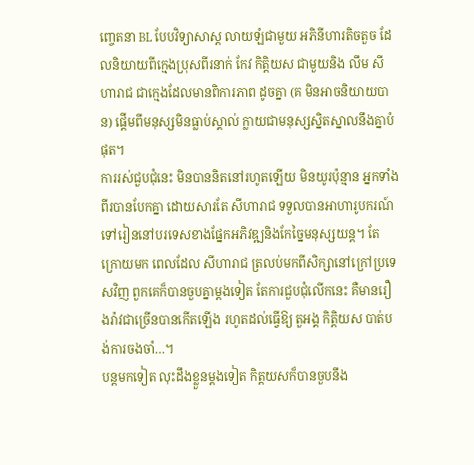ញ្ចេតនា BL បែបវិទ្យាសាស្ត លាយឡំជាមួយ អភិនីហារតិចតួច ដែលនិយាយពីក្មេងប្រុសពីរនាក់ កែវ កិត្តិយស ជាមួយនិង លឹម សីហារាជ ជាក្មេងដែលមានពិការភាព ដូចគ្នា (គ មិនអាចនិយាយបាន) ផ្តើមពីមនុស្សមិនធ្លាប់ស្គាល់ ក្លាយជាមនុស្សស្និតស្នាលនឹងគ្នាបំផុត។
ការរស់ជួបជុំនេះ មិនបាននិតនៅរហូតឡើយ មិនយូរប៉ុន្មាន អ្នកទាំងពីរបានបែកគ្នា ដោយសារតែ សីហារាជ ទទួលបានអាហារូបករណ៍ ទៅរៀននៅបរទេសខាងផ្នែកអភិវឌ្ឍនិងកែច្នៃមនុស្សយន្ត។ តែក្រោយមក ពេលដែល សីហារាជ ត្រលប់មកពីសិក្សានៅក្រៅប្រទេសវិញ ពួកគេក៏បានចួបគ្នាម្តងទៀត តែការជួបជុំលើកនេះ គឺមានរឿងរ៉ាវជាច្រើនបានកើតឡើង រហូតដល់ធ្វើឱ្យ តួអង្គ កិត្តិយស បាត់បង់ការចងចាំ…។
បន្តមកទៀត លុះដឹងខ្លួនម្ដងទៀត កិត្តយសក៏បានចួបនឹង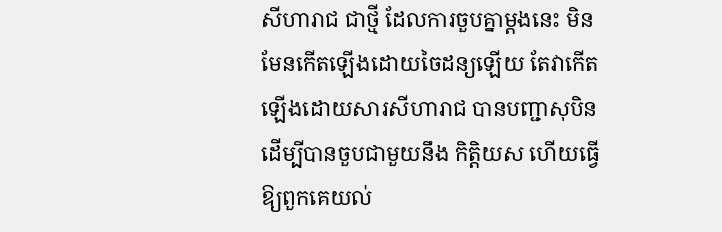សីហារាជ ជាថ្មី ដែលការចួបគ្នាម្ដងនេះ មិនមែនកើតឡើងដោយចៃដន្យឡើយ តែវាកើតឡើងដោយសារសីហារាជ បានបញ្ជាសុបិន ដើម្បីបានចួបជាមួយនឹង កិត្តិយស ហើយធ្វើឱ្យពួកគេយល់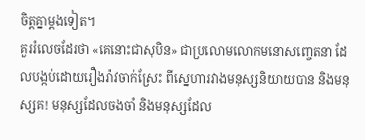ចិត្តគ្នាម្ដងទៀត។
គួររំលេចដែរថា «គេនោះជាសុបិន» ជាប្រលោមលោកមនោសញ្ចេតនា ដែលបង្កប់ដោយរឿងរ៉ាវចាក់ស្រែះ ពីស្នេហារវាងមនុស្សនិយាយបាន និងមនុស្សគ! មនុស្សដែលចងចាំ និងមនុស្សដែល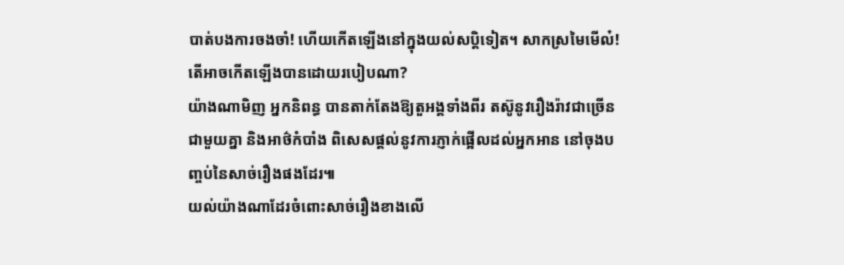បាត់បងការចងចាំ! ហើយកើតឡើងនៅក្នុងយល់សប្តិទៀត។ សាកស្រមៃមើល៎! តើអាចកើតឡើងបានដោយរបៀបណា?
យ៉ាងណាមិញ អ្នកនិពន្ធ បានតាក់តែងឱ្យតួអង្គទាំងពីរ តស៊ូនូវរឿងរ៉ាវជាច្រើនជាមួយគ្នា និងអាថ៌កំបាំង ពិសេសផ្តល់នូវការភ្ញាក់ផ្អើលដល់អ្នកអាន នៅចុងបញ្ចប់នៃសាច់រឿងផងដែរ៕
យល់យ៉ាងណាដែរចំពោះសាច់រឿងខាងលើ